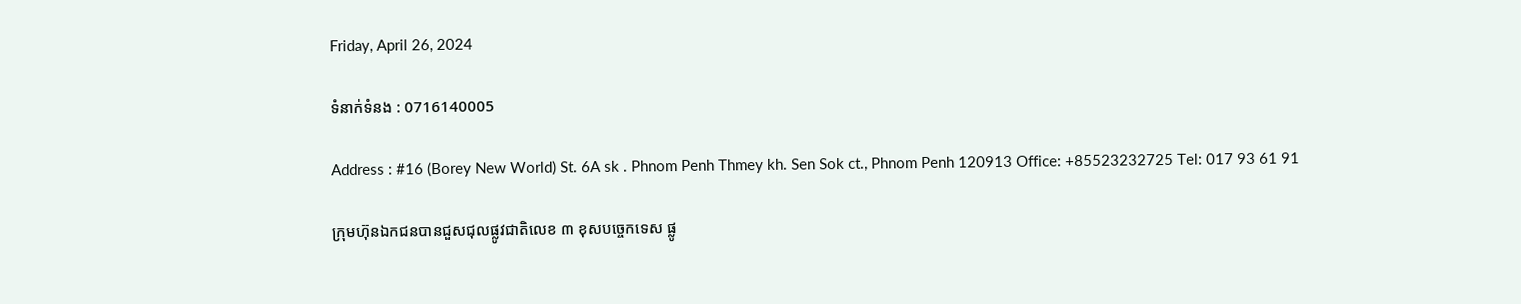Friday, April 26, 2024

ទំនាក់ទំនង : 0716140005

Address : #16 (Borey New World) St. 6A sk . Phnom Penh Thmey kh. Sen Sok ct., Phnom Penh 120913 Office: +85523232725 Tel: 017 93 61 91

ក្រុមហ៊ុនឯកជនបានជួសជុលផ្លូវជាតិលេខ ៣ ខុសបច្ចេកទេស ផ្លូ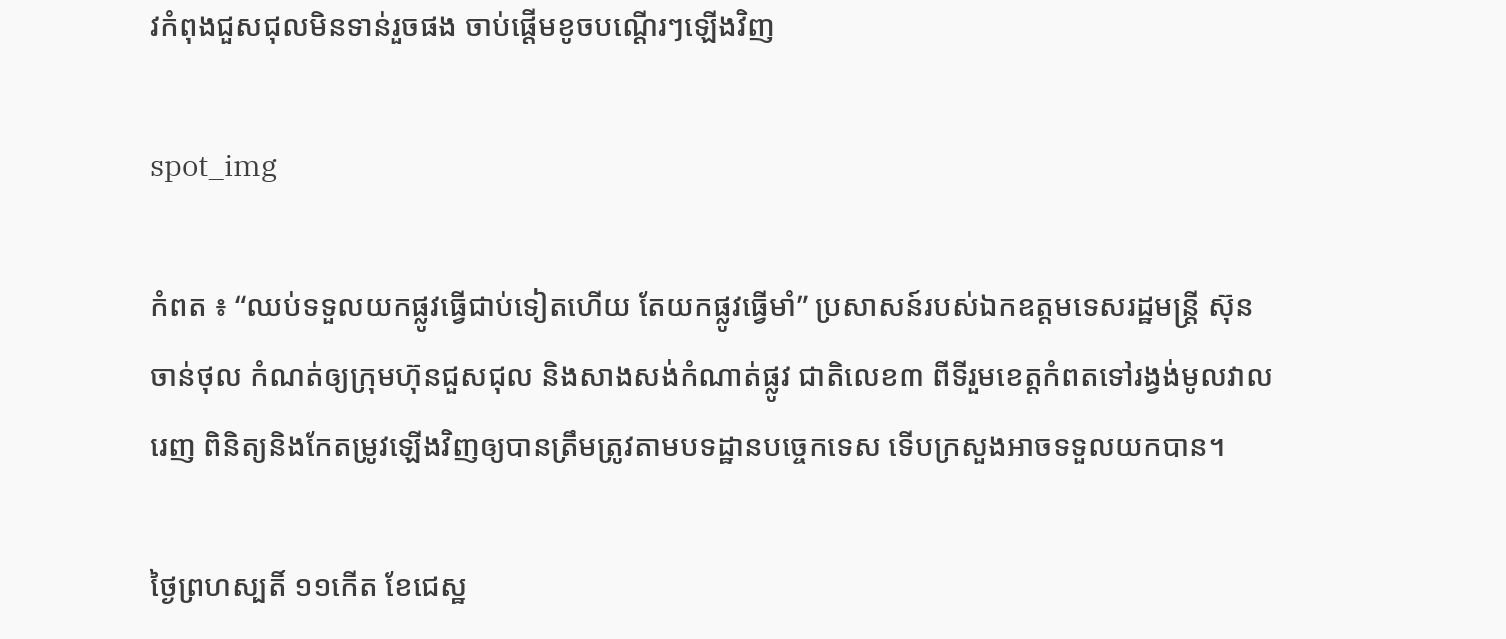វកំពុងជួសជុលមិនទាន់រួចផង ចាប់ផ្ដើមខូចបណ្ដើរៗឡើងវិញ

spot_img

កំពត ៖ “ឈប់ទទួលយកផ្លូវធ្វើជាប់ទៀតហើយ តែយកផ្លូវធ្វើមាំ” ប្រសាសន៍របស់ឯកឧត្តមទេសរដ្ឋមន្ត្រី ស៊ុន ចាន់ថុល កំណត់ឲ្យក្រុមហ៊ុនជួសជុល និងសាងសង់កំណាត់ផ្លូវ ជាតិលេខ៣ ពីទីរួមខេត្តកំពតទៅរង្វង់មូលវាលរេញ ពិនិត្យនិងកែតម្រូវឡើងវិញឲ្យបានត្រឹមត្រូវតាមបទដ្ឋានបច្ចេកទេស ទើបក្រសួងអាចទទួលយកបាន។

ថ្ងៃព្រហស្បតិ៍ ១១កើត ខែជេស្ឋ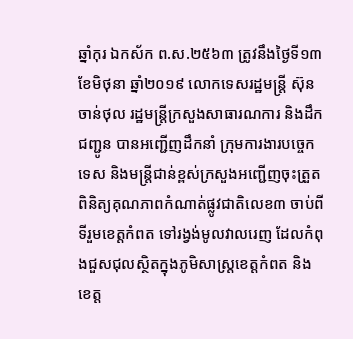ឆ្នាំកុរ ឯកស័ក ព.ស.២៥៦៣ ត្រូវនឹងថ្ងៃទី១៣ ខែមិថុនា ឆ្នាំ២០១៩ លោកទេសរដ្ឋមន្ត្រី ស៊ុន ចាន់ថុល រដ្ឋមន្ត្រីក្រសួងសាធារណការ និងដឹកជញ្ជូន បានអញ្ជើញដឹកនាំ ក្រុមការងារបច្ចេកទេស និងមន្ត្រីជាន់ខ្ពស់ក្រសួងអញ្ជើញចុះត្រួតពិនិត្យគុណភាពកំណាត់ផ្លូវជាតិលេខ៣ ចាប់ពីទីរួមខេត្តកំពត ទៅរង្វង់មូលវាលរេញ ដែលកំពុងជួសជុលស្ថិតក្នុងភូមិសាស្ត្រខេត្តកំពត និងខេត្ត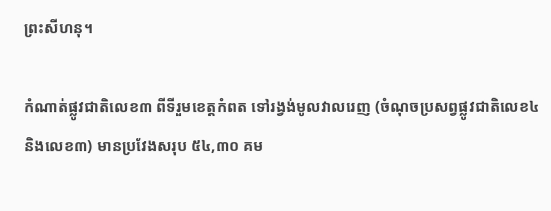ព្រះសីហនុ។

កំណាត់ផ្លូវជាតិលេខ៣ ពីទីរួមខេត្តកំពត ទៅរង្វង់មូលវាលរេញ (ចំណុចប្រសព្វផ្លូវជាតិលេខ៤ និងលេខ៣) មានប្រវែងសរុប ៥៤,៣០ គម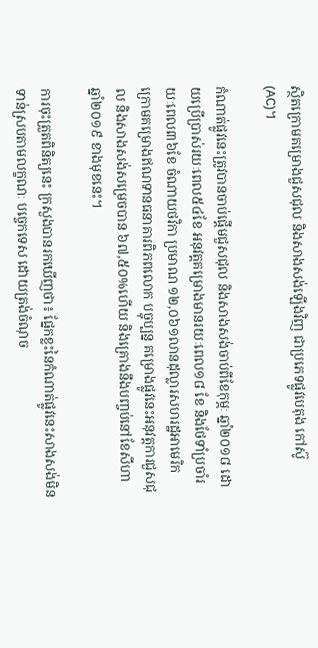ស្ថិតក្រោមគម្រោងជួសជុល និងសាងសង់ឡើងវិញ ជាប្រភេទផ្លូវបេតុង កៅស៊ូ (AC)។

កំណាត់ផ្លូវនេះត្រូវបានចាប់ផ្ដើមជួសជុល និងសាងសង់ចាប់ពីខែកុម្ភៈ ឆ្នាំ២០១៨ ដោយប្រើប្រាស់រយៈពេល៥៤ខែ អនុវត្តគម្រោងមានរយៈពេល១៨ ខែ និងថែទាំប្រចាំរយៈពេល៣៦ខែ ចំណាយថវិកា ប្រមាណ ១២,០៦១លានដុល្លារសហរដ្ឋអាមេរិក ក្រោមគម្រោងឥណទានធនាគារពិភពលោក បច្ចុប្បន្ន គម្រោងផ្លូវនេះអនុវត្តការជួសជុល និងសាងសង់សម្រេចបាន ៦៧,៥០%ហើយ និងគ្រោងនឹងបញ្ចប់នៅខែសីហា ឆ្នាំ២០១៩ ខាងមុខនេះ។

ការចុះត្រួតពិនិត្យនេះ ក្រសួងបានរកឃើញថា៖ ផ្នែកខ្លះនៃកំណាត់ផ្លូវនេះសាងសង់មិន ទាន់ស្របតាមលក្ខណៈ បច្ចេកទេស ដោយត្រង់ចំណុច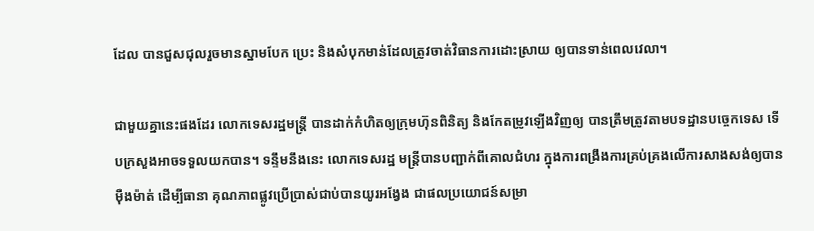ដែល បានជួសជុលរួចមានស្នាមបែក ប្រេះ និងសំបុកមាន់ដែលត្រូវចាត់វិធានការដោះស្រាយ ឲ្យបានទាន់ពេលវេលា។

ជាមួយគ្នានេះផងដែរ លោកទេសរដ្ឋមន្ត្រី បានដាក់កំហិតឲ្យក្រុមហ៊ុនពិនិត្យ និងកែតម្រូវឡើងវិញឲ្យ បានត្រឹមត្រូវតាមបទដ្ឋានបច្ចេកទេស ទើបក្រសួងអាចទទួលយកបាន។ ទន្ទឹមនឹងនេះ លោកទេសរដ្ឋ មន្ត្រីបានបញ្ជាក់ពីគោលជំហរ ក្នុងការពង្រឹងការគ្រប់គ្រងលើការសាងសង់ឲ្យបានម៉ឺងម៉ាត់ ដើម្បីធានា គុណភាពផ្លូវប្រើប្រាស់ជាប់បានយូរអង្វែង ជាផលប្រយោជន៍សម្រា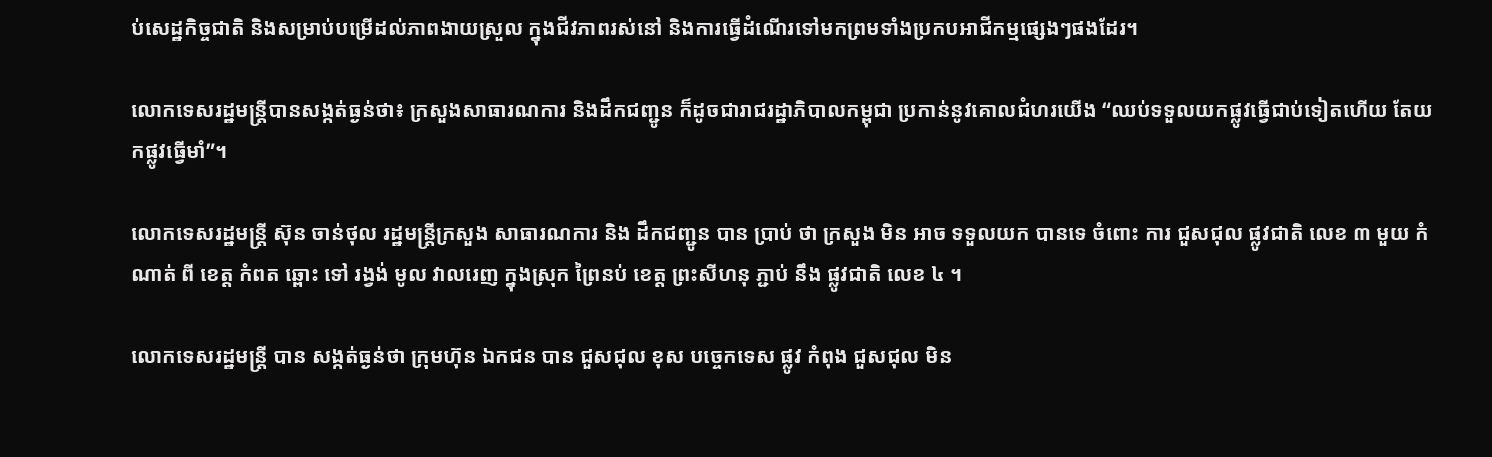ប់សេដ្ឋកិច្ចជាតិ និងសម្រាប់បម្រើដល់ភាពងាយស្រួល ក្នុងជីវភាពរស់នៅ និងការធ្វើដំណើរទៅមកព្រមទាំងប្រកបអាជីកម្មផ្សេងៗផងដែរ។

លោកទេសរដ្ឋមន្ត្រីបានសង្កត់ធ្ងន់ថា៖ ក្រសួងសាធារណការ និងដឹកជញ្ជូន ក៏ដូចជារាជរដ្ឋាភិបាលកម្ពុជា ប្រកាន់នូវគោលជំហរយើង “ឈប់ទទួលយកផ្លូវធ្វើជាប់ទៀតហើយ តែយកផ្លូវធ្វើមាំ”។

លោកទេសរដ្ឋមន្ដ្រី ស៊ុន ចាន់ថុល រដ្ឋមន្ដ្រីក្រសួង សាធារណការ និង ដឹកជញ្ជូន បាន ប្រាប់ ថា ក្រសួង មិន អាច ទទួលយក បានទេ ចំពោះ ការ ជួសជុល ផ្លូវជាតិ លេខ ៣ មួយ កំណាត់ ពី ខេត្ត កំពត ឆ្ពោះ ទៅ រង្វង់ មូល វាលរេញ ក្នុងស្រុក ព្រៃនប់ ខេត្ត ព្រះសីហនុ ភ្ជាប់ នឹង ផ្លូវជាតិ លេខ ៤ ។

លោកទេសរដ្ឋមន្ដ្រី បាន សង្កត់ធ្ងន់ថា ក្រុមហ៊ុន ឯកជន បាន ជួសជុល ខុស បច្ចេកទេស ផ្លូវ កំពុង ជួសជុល មិន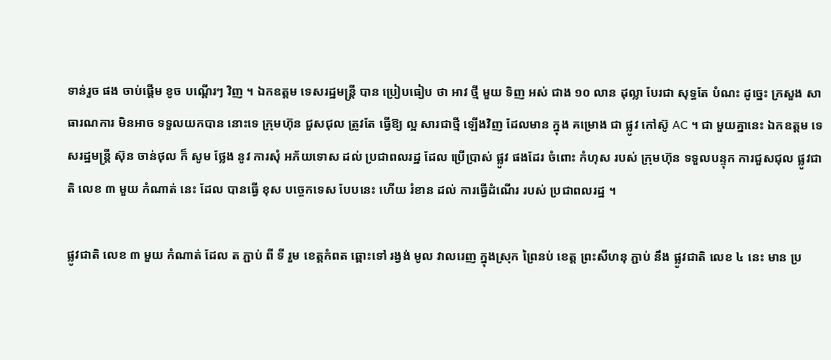ទាន់រួច ផង ចាប់ផ្ដើម ខូច បណ្ដើរៗ វិញ ។ ឯកឧត្ដម ទេសរដ្ឋមន្ដ្រី បាន ប្រៀបធៀប ថា អាវ ថ្មី មួយ ទិញ អស់ ជាង ១០ លាន ដុល្លា បែរជា សុទ្ធតែ បំណះ ដូច្នេះ ក្រសួង សាធារណការ មិនអាច ទទួលយកបាន នោះទេ ក្រុមហ៊ុន ជួសជុល ត្រូវតែ ធ្វើឱ្យ ល្អ សារជាថ្មី ឡើងវិញ ដែលមាន ក្នុង គម្រោង ជា ផ្លូវ កៅស៊ូ AC ។ ជា មួយគ្នានេះ ឯកឧត្ដម ទេសរដ្ឋមន្ដ្រី ស៊ុន ចាន់ថុល ក៏ សូម ថ្លែង នូវ ការសុំ អភ័យទោស ដល់ ប្រជាពលរដ្ឋ ដែល ប្រើប្រាស់ ផ្លូវ ផងដែរ ចំពោះ កំហុស របស់ ក្រុមហ៊ុន ទទួលបន្ទុក ការជួសជុល ផ្លូវជាតិ លេខ ៣ មួយ កំណាត់ នេះ ដែល បានធ្វើ ខុស បច្ចេកទេស បែបនេះ ហើយ រំខាន ដល់ ការធ្វើដំណើរ របស់ ប្រជាពលរដ្ឋ ។

ផ្លូវជាតិ លេខ ៣ មួយ កំណាត់ ដែល ត ភ្ជាប់ ពី ទី រួម ខេត្តកំពត ឆ្ពោះទៅ រង្វង់ មូល វាលរេញ ក្នុងស្រុក ព្រៃនប់ ខេត្ត ព្រះសីហនុ ភ្ជាប់ នឹង ផ្លូវជាតិ លេខ ៤ នេះ មាន ប្រ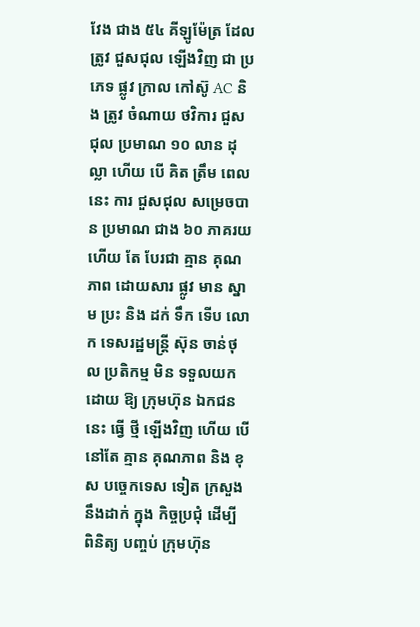វែង ជាង ៥៤ គីឡូម៉ែត្រ ដែល ត្រូវ ជួសជុល ឡើងវិញ ជា ប្រភេទ ផ្លូវ ក្រាល កៅស៊ូ AC និង ត្រូវ ចំណាយ ថវិការ ជួសជុល ប្រមាណ ១០ លាន ដុល្លា ហើយ បើ គិត ត្រឹម ពេលនេះ ការ ជួសជុល សម្រេចបាន ប្រមាណ ជាង ៦០ ភាគរយ ហើយ តែ បែរជា គ្មាន គុណភាព ដោយសារ ផ្លូវ មាន ស្នាម ប្រះ និង ដក់ ទឹក ទើប លោក ទេសរដ្ឋមន្ដ្រី ស៊ុន ចាន់ថុល ប្រតិកម្ម មិន ទទួលយក ដោយ ឱ្យ ក្រុមហ៊ុន ឯកជន នេះ ធ្វើ ថ្មី ឡើងវិញ ហើយ បើ នៅតែ គ្មាន គុណភាព និង ខុស បច្ចេកទេស ទៀត ក្រសួង នឹងដាក់ ក្នុង កិច្ចប្រជុំ ដើម្បី ពិនិត្យ បញ្ចប់ ក្រុមហ៊ុន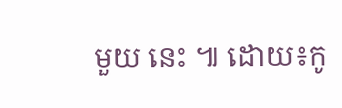មួយ នេះ ៕ ដោយ៖កូ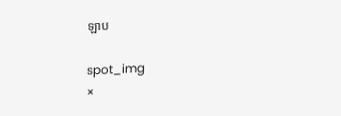ឡាប

spot_img
×